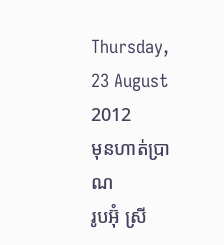Thursday, 23 August 2012
មុនហាត់ប្រាណ
រូបអ៊ុំ ស្រី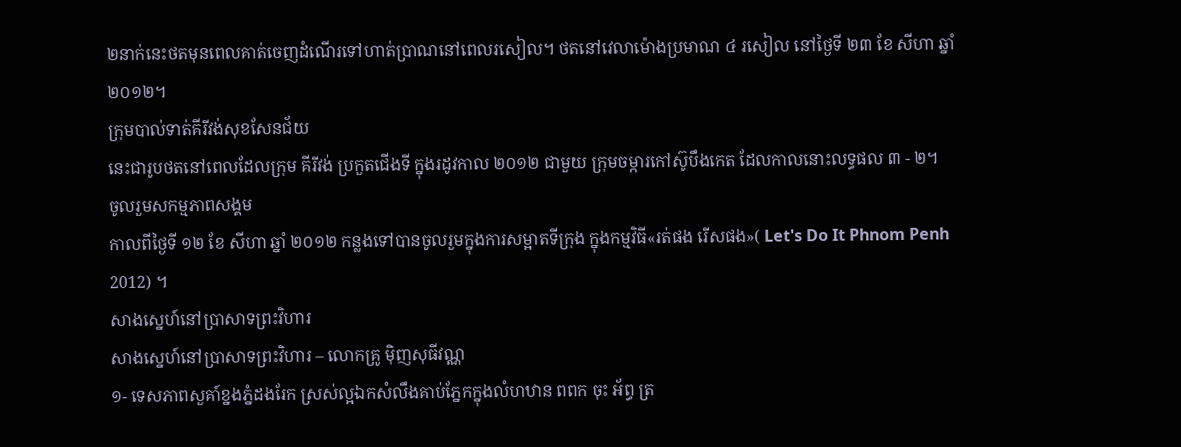២នាក់នេះថតមុនពេលគាត់ចេញដំណើរទៅហាត់ប្រាណនៅពេលរសៀល។ ថតនៅវេលាម៉ោងប្រមាណ ៤ រសៀល នៅថ្ងៃទី ២៣ ខែ សីហា ឆ្នាំ ២០១២។
ក្រុមបាល់ទាត់គីរីវង់សុខសែនជ័យ
នេះជារូបថតនៅពេលដែលក្រុម គីរីវង់ ប្រកួតជើងទី ក្នុងរដូវកាល ២០១២ ជាមួយ ក្រុមចម្ការកៅស៊ូបឹងកេត ដែលកាលនោះលទ្ធផល ៣ - ២។
ចូលរួមសកម្មភាពសង្គម
កាលពីថ្ងៃទី ១២ ខែ សីហា ឆ្នាំ ២០១២ កន្លងទៅបានចូលរួមក្នុងការសម្អាតទីក្រុង ក្នុងកម្មវិធី«រត់ផង រើសផង»( Let's Do It Phnom Penh 2012) ។
សាងស្នេហ៍នៅប្រាសាទព្រះវិហារ
សាងស្នេហ៍នៅប្រាសាទព្រះវិហារ – លោកគ្រូ ម៉ិញសុធីវណ្ណ
១- ទេសភាពសួគា៍ខ្នងភ្នំដងរែក ស្រស់ល្អឯកសំលឹងគាប់ភ្នែកក្នុងលំហឋាន ពពក ចុះ អ័ព្ធ ត្រ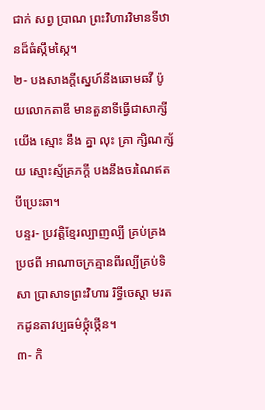ជាក់ សព្វ ប្រាណ ព្រះវិហារវិមានទីឋានដ៏ធំស្កឹមស្កៃ។
២- បងសាងក្តីស្នេហ៍នឹងឆោមឆវី ប៉ូយលោកតាឌី មានតួនាទីធ្វើជាសាក្សី យើង ស្មោះ នឹង គ្នា លុះ គ្រា ក្សិណក្ស័យ ស្មោះស្ម័គ្រភក្តី បងនឹងចរណៃឥតបីប្រេះឆា។
បន្ទរ- ប្រវត្តិខ្មែរល្បាញល្បី គ្រប់គ្រងប្រថពី អាណាចក្រគ្មានពីរល្បីគ្រប់ទិសា ប្រាសាទព្រះវិហារ រិទ្ធីចេស្តា មរតកដូនតាវប្បធម៌ថ្កុំថ្កើន។
៣- កិ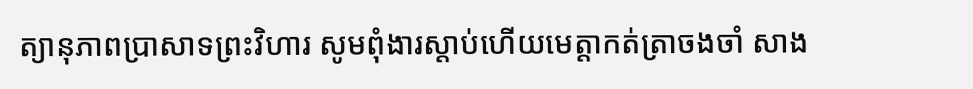ត្យានុភាពប្រាសាទព្រះវិហារ សូមពុំងារស្តាប់ហើយមេត្តាកត់ត្រាចងចាំ សាង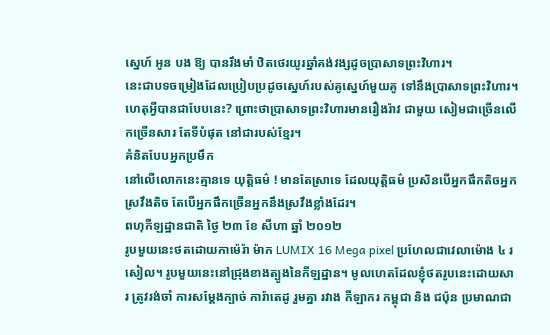ស្នេហ៍ អូន បង ឱ្យ បានរឹងមាំ ឋិតថេរយូរឆ្នាំគង់វង្សដូចប្រាសាទព្រះវិហារ។
នេះជាបទចម្រៀងដែលប្រៀបប្រដូចស្នេហ៍របស់គូស្នេហ៍មួយគូ ទៅនឹងប្រាសាទព្រះវិហារ។ ហេតុអ្វីបានជាបែបនេះ? ព្រោះថាប្រាសាទព្រះវិហារមានរឿងរ៉ាវ ជាមួយ សៀមជាច្រើនលើកច្រើនសារ តែទីបំផុត នៅជារបស់ខ្មែរ។
គំនិតបែបអ្នកប្រមឹក
នៅលើលោកនេះគ្មានទេ យុត្តិធម៌ ! មានតែស្រាទេ ដែលយុត្តិធម៌ ប្រសិនបើអ្នកផឹកតិចអ្នកស្រវឹងតិច តែបើអ្នកផឹកច្រើនអ្នកនឹងស្រវឹងខ្លាំងដែរ។
ពហុកីឡដ្ឋានជាតិ ថ្ងៃ ២៣ ខែ សីហា ឆ្នាំ ២០១២
រូបមួយនេះថតដោយកាម៉េរ៉ា ម៉ាក LUMIX 16 Mega pixel ប្រហែលជាវេលាម៉ោង ៤ រសៀល។ រូបមួយនេះនៅជ្រុងខាងត្បូងនៃកីឡដ្ឋាន។ មូលហេតដែលខ្ញុំថតរូបនេះដោយសារ ត្រូវរង់ចាំ ការសម្ដែងក្បាច់ ការ៉ាតេដូ រួមគ្នា រវាង កីឡាករ កម្ពុជា និង ជប៉ុន ប្រមាណជា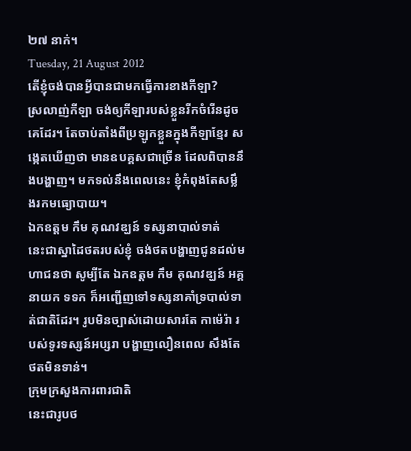២៧ នាក់។
Tuesday, 21 August 2012
តើខ្ញុំចង់បានអ្វីបានជាមកធ្វើការខាងកីឡា?
ស្រលាញ់កីឡា ចង់ឲ្យកីឡារបស់ខ្លួនរីកចំរើនដូចគេដែរ។ តែចាប់តាំងពីប្រឡូកខ្លួនក្នុងកីឡាខ្មែរ សង្កេតឃើញថា មានឧបគ្គសជាច្រើន ដែលពិបាននឹងបង្ហាញ។ មកទល់នឹងពេលនេះ ខ្ញុំកំពុងតែសម្លឹងរកមធ្យោបាយ។
ឯកឧត្តម កឹម គុណវឌ្ឃន៍ ទស្សនាបាល់ទាត់
នេះជាស្នាដៃថតរបស់ខ្ញុំ ចង់ថតបង្ហាញជូនដល់មហាជនថា សូម្បីតែ ឯកឧត្តម កឹម គុណវឌ្ឃន៍ អគ្គនាយក ទទក ក៏អញ្ជើញទៅទស្សនាគាំទ្របាល់ទាត់ជាតិដែរ។ រូបមិនច្បាស់ដោយសារតែ កាម៉េរ៉ា របស់ទូរទស្សន៍អប្សរា បង្ហាញលឿនពេល សឹងតែថតមិនទាន់។
ក្រុមក្រសួងការពារជាតិ
នេះជារូបថ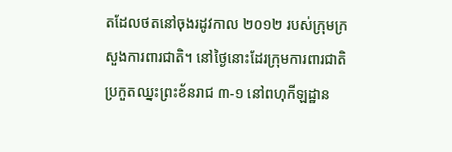តដែលថតនៅចុងរដូវកាល ២០១២ របស់ក្រុមក្រសួងការពារជាតិ។ នៅថ្ងៃនោះដែរក្រុមការពារជាតិប្រកួតឈ្នះព្រះខ័នរាជ ៣-១ នៅពហុកីឡដ្ឋាន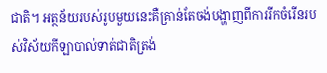ជាតិ។ អត្ថន័យរបស់រូបមួយនេះគឺគ្រាន់តែចង់បង្ហាញពីការរីកចំរើនរបស់វិស័យកីឡាបាល់ទាត់ជាតិត្រង់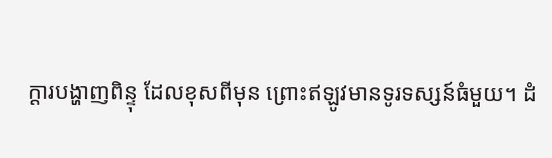ក្ដារបង្ហាញពិន្ទុ ដែលខុសពីមុន ព្រោះឥឡូវមានទូរទស្សន៍ធំមួយ។ ដំ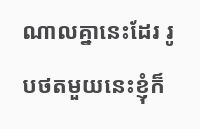ណាលគ្នានេះដែរ រូបថតមួយនេះខ្ញុំក៏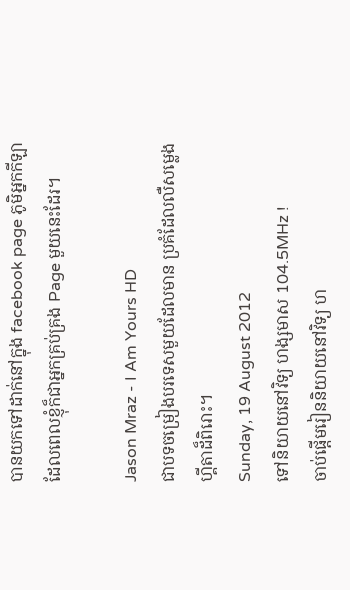បានយកទៅដាក់នៅក្នុង facebook page ភូមិអ្នកកីឡា ដែលពេលខ្ញុំក៏ជាអ្នកគ្រប់គ្រង Page មួយនេះដែរ។

Jason Mraz - I Am Yours HD
ជាបទចម្រៀងបរទេសមួយដែលមាន ប្រគំដែលលឺសម្លេងហ្គីតាដ៏ពិរោះ។
Sunday, 19 August 2012
ទៅនិយាយនៅវិទ្យ ហង្សមាស 104.5MHz !
ចាប់ផ្ដើមរៀននិយាយនៅវិទ្យ ហ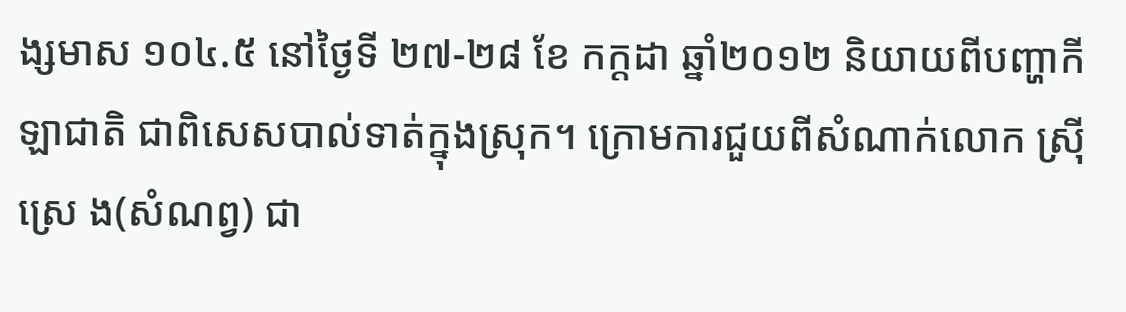ង្សមាស ១០៤.៥ នៅថ្ងៃទី ២៧-២៨ ខែ កក្ដដា ឆ្នាំ២០១២ និយាយពីបញ្ហាកីឡាជាតិ ជាពិសេសបាល់ទាត់ក្នុងស្រុក។ ក្រោមការជួយពីសំណាក់លោក ស្រ៊ី ស្រេ ង(សំណព្វ) ជា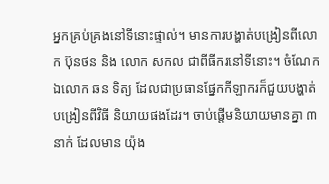អ្នកគ្រប់គ្រងនៅទីនោះផ្ទាល់។ មានការបង្ហាត់បង្រៀនពីលោក ប៊ុនថន និង លោក សកល ជាពីធីករនៅទីនោះ។ ចំណែក ឯលោក ឆន ទិត្យ ដែលជាប្រធានផ្នែកកីឡាករក៏ជួយបង្ហាត់បង្រៀនពីវិធី និយាយផងដែរ។ ចាប់ផ្ដើមនិយាយមានគ្នា ៣ នាក់ ដែលមាន យ៉ុង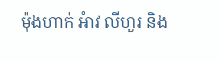ម៉ុងហាក់ អំាវ លីហួរ និង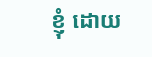ខ្ញុំ ដោយ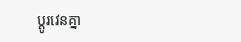ប្ដូរវេនគ្នា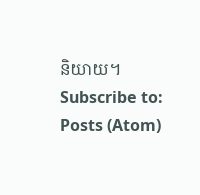និយាយ។
Subscribe to:
Posts (Atom)